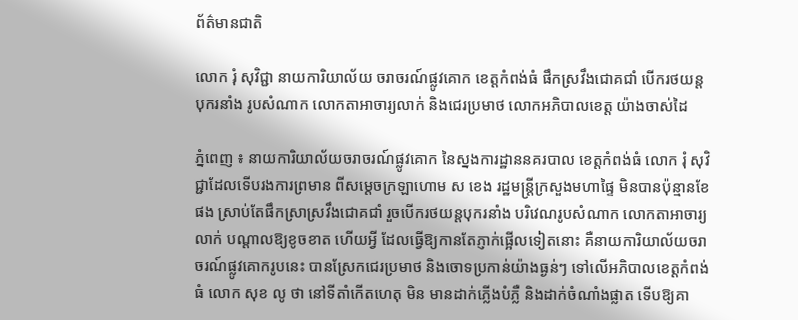ព័ត៌មានជាតិ

លោក រុំ សុវិជ្ជា នាយការិយាល័យ ចរាចរណ៍ផ្លូវគោក ខេត្តកំពង់ធំ ផឹកស្រវឹងជោគជាំ បើករថយន្តបុករនាំង រូបសំណាក លោកតាអាចារ្យលាក់ និងជេរប្រមាថ លោកអភិបាលខេត្ត យ៉ាងចាស់ដៃ

ភ្នំពេញ ៖ នាយការិយាល័យចរាចរណ៍ផ្លូវគោក នៃស្នងការដ្ឋាននគរបាល ខេត្តកំពង់ធំ លោក រុំ សុវិជ្ជាដែលទើបរងការព្រមាន ពីសម្ដេចក្រឡាហោម ស ខេង រដ្ឋមន្រ្តីក្រសួងមហាផ្ទៃ មិនបានប៉ុន្មានខែផង ស្រាប់តែផឹកស្រាស្រវឹងជោគជាំ រួចបើករថយន្តបុករនាំង បរិវេណរូបសំណាក លោកតាអាចារ្យលាក់ បណ្តាលឱ្យខូចខាត ហើយអ្វី ដែលធ្វើឱ្យកានតែភ្ញាក់ផ្អើលទៀតនោះ គឺនាយការិយាល័យចរាចរណ៍ផ្លូវគោករូបនេះ បានស្រែកជេរប្រមាថ និងចោទប្រកាន់យ៉ាងធ្ងន់ៗ ទៅលើអភិបាលខេត្តកំពង់ធំ លោក សុខ លូ ថា នៅទីតាំកើតហេតុ មិន មានដាក់ភ្លើងបំភ្លឺ និងដាក់ចំណាំងផ្លាត ទើបឱ្យគា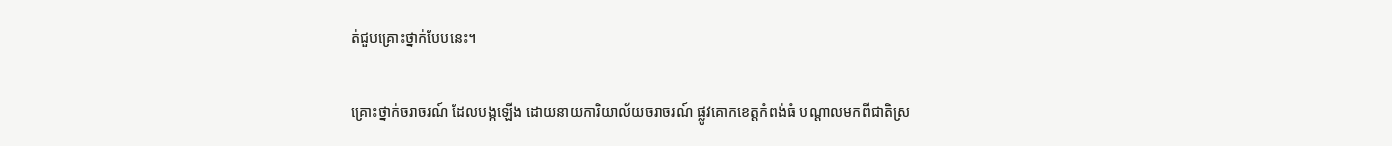ត់ជួបគ្រោះថ្នាក់បែបនេះ។

គ្រោះថ្នាក់ចរាចរណ៍ ដែលបង្កឡើង ដោយនាយការិយាល័យចរាចរណ៍ ផ្លូវគោកខេត្តកំពង់ធំ បណ្តាលមកពីជាតិស្រ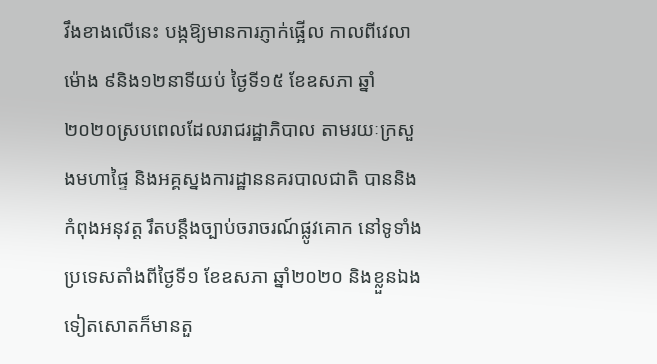វឹងខាងលើនេះ បង្កឱ្យមានការភ្ញាក់ផ្អើល កាលពីវេលាម៉ោង ៩និង១២នាទីយប់ ថ្ងៃទី១៥ ខែឧសភា ឆ្នាំ២០២០ស្របពេលដែលរាជរដ្ឋាភិបាល តាមរយៈក្រសួងមហាផ្ទៃ និងអគ្គស្នងការដ្ឋាននគរបាលជាតិ បាននិងកំពុងអនុវត្ត រឹតបន្តឹងច្បាប់ចរាចរណ៍ផ្លូវគោក នៅទូទាំងប្រទេសតាំងពីថ្ងៃទី១ ខែឧសភា ឆ្នាំ២០២០ និងខ្លួនឯងទៀតសោតក៏មានតួ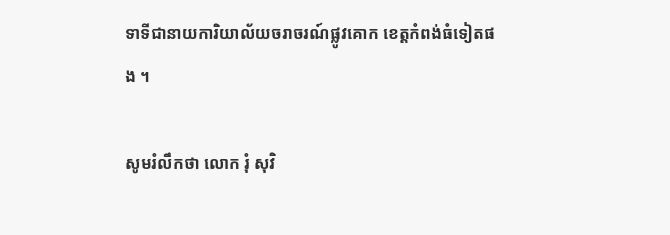ទាទីជានាយការិយាល័យចរាចរណ៍ផ្លូវគោក ខេត្តកំពង់ធំទៀតផង ។

សូមរំលឹកថា លោក រុំ សុវិ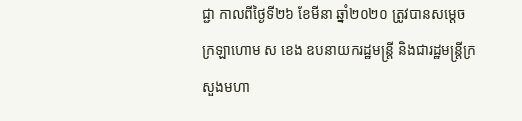ជ្ជា កាលពីថ្ងៃទី២៦ ខែមីនា ឆ្នាំ២០២០ ត្រូវបានសម្តេចក្រឡាហោម ស ខេង ឧបនាយករដ្ឋមន្ត្រី និងជារដ្ឋមន្ត្រីក្រសួងមហា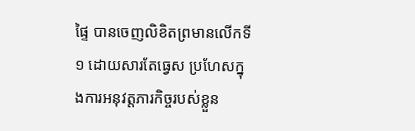ផ្ទៃ បានចេញលិខិតព្រមានលើកទី១ ដោយសារតែធ្វេស ប្រហែសក្នុងការអនុវត្តភារកិច្ចរបស់ខ្លួន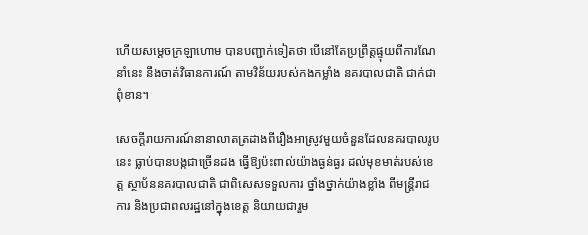ហើយសម្តេចក្រឡាហោម បានបញ្ជាក់ទៀតថា បើនៅតែប្រព្រឹត្តផ្ទុយពីការណែនាំនេះ នឹងចាត់វិធានការណ៍ តាមវិន័យរបស់កងកម្លាំង នគរបាលជាតិ ជាក់ជាពុំខាន។

សេចក្ដីរាយការណ៍នានាលាតត្រដាងពីរឿងអាស្រូវមួយចំនួនដែលនគរបាលរូបនេះ ធ្លាប់បានបង្កជាច្រើនដង ធ្វើឱ្យប៉ះពាល់យ៉ាងធ្ងន់ធ្ងរ ដល់មុខមាត់របស់ខេត្ត ស្ថាប័ននគរបាលជាតិ ជាពិសេសទទួលការ ថ្នាំងថ្នាក់យ៉ាងខ្លាំង ពីមន្ត្រីរាជការ និងប្រជាពលរដ្ឋនៅក្នុងខេត្ត និយាយជារួម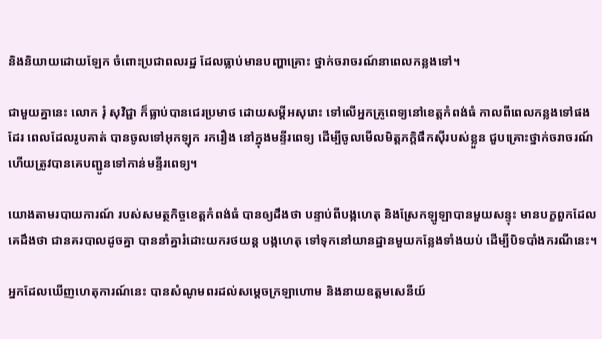និងនិយាយដោយឡែក ចំពោះប្រជាពលរដ្ឋ ដែលធ្លាប់មានបញ្ហាគ្រោះ ថ្នាក់ចរាចរណ៍នាពេលកន្លងទៅ។

ជាមួយគ្នានេះ លោក រុំ សុវិជ្ជា ក៏ធ្លាប់បានជេរប្រមាថ ដោយសម្តីអសុរោះ ទៅលើអ្នកគ្រូពេទ្យនៅខេត្តកំពង់ធំ កាលពីពេលកន្លងទៅផងដែរ ពេលដែលរូបគាត់ បានចូលទៅអុកឡុក រករឿង នៅក្នុងមន្ទីរពេទ្យ ដើម្បីចូលមើលមិត្តភក្តិផឹកស៊ីរបស់ខ្លួន ជួបគ្រោះថ្នាក់ចរាចរណ៍ ហើយត្រូវបានគេបញ្ជូនទៅកាន់មន្ទីរពេទ្យ។

យោងតាមរបាយការណ៍ របស់សមត្ថកិច្ចខេត្តកំពង់ធំ បានឲ្យដឹងថា បន្ទាប់ពីបង្កហេតុ និងស្រែកឡូឡាបានមួយសន្ទុះ មានបក្ខពួកដែលគេដឹងថា ជានគរបាលដូចគ្នា បាននាំគ្នារំដោះយករថយន្ត បង្កហេតុ ទៅទុកនៅយានដ្ឋានមួយកន្លែងទាំងយប់ ដើម្បីបិទបាំងករណីនេះ។

អ្នកដែលឃើញហេតុការណ៍នេះ បានសំណូមពរដល់សម្ដេចក្រឡាហោម និងនាយឧត្តមសេនីយ៍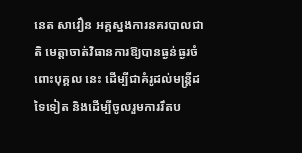នេត សាវឿន អគ្គស្នងការនគរបាលជាតិ មេត្តាចាត់វិធានការឱ្យបានធ្ងន់ធ្ងរចំពោះបុគ្គល នេះ ដើម្បីជាគំរូដល់មន្ត្រីដទៃទៀត និងដើម្បីចូលរួមការរឹតប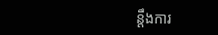ន្ដឹងការ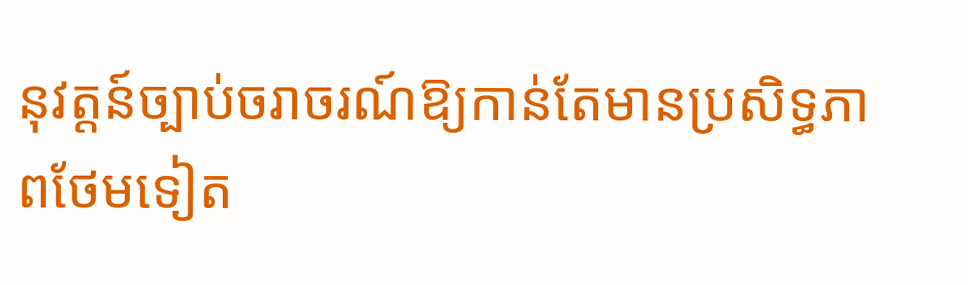នុវត្តន៍ច្បាប់ចរាចរណ៍ឱ្យកាន់តែមានប្រសិទ្ធភាពថែមទៀត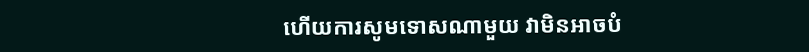ហើយការសូមទោសណាមួយ វាមិនអាចបំ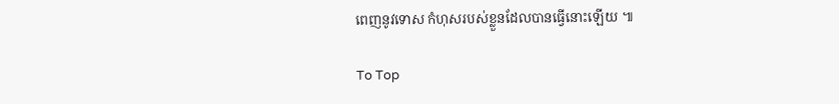ពេញនូវទោស កំហុសរបស់ខ្លួនដែលបានធ្វើនោះឡើយ ៕

To Top